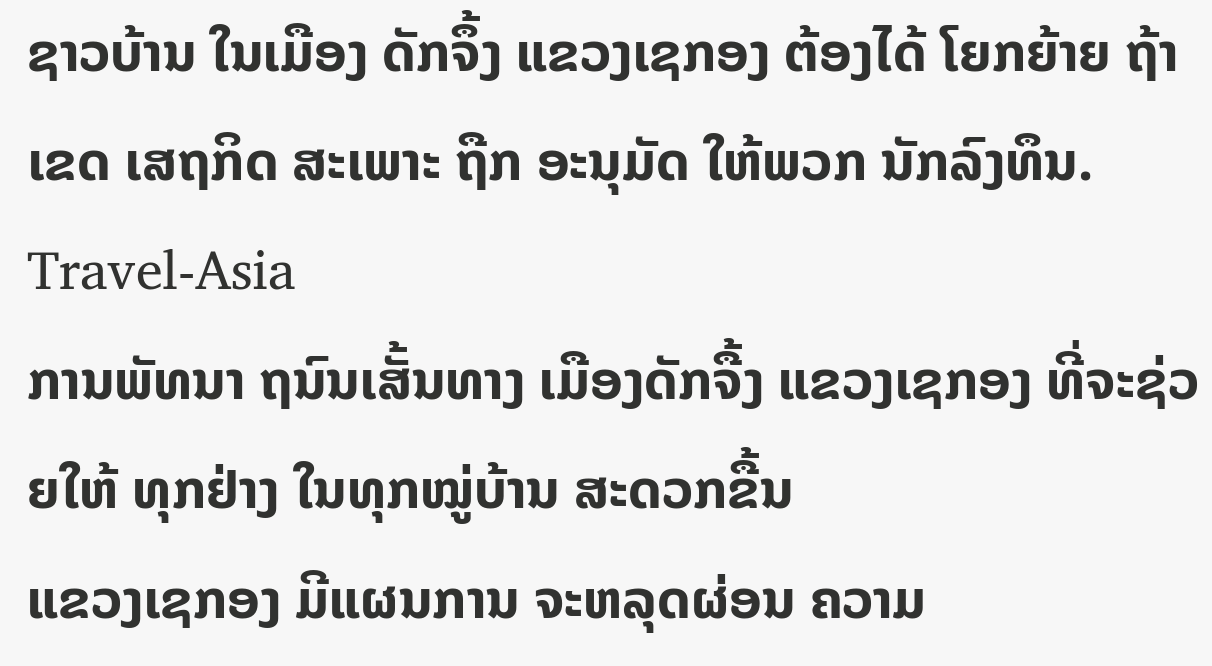ຊາວບ້ານ ໃນເມືອງ ດັກຈຶ້ງ ແຂວງເຊກອງ ຕ້ອງໄດ້ ໂຍກຍ້າຍ ຖ້າເຂດ ເສຖກິດ ສະເພາະ ຖືກ ອະນຸມັດ ໃຫ້ພວກ ນັກລົງທຶນ.
Travel-Asia
ການພັທນາ ຖນົນເສັ້ນທາງ ເມືອງດັກຈື້ງ ແຂວງເຊກອງ ທີ່ຈະຊ່ວຍໃຫ້ ທຸກຢ່າງ ໃນທຸກໝູ່ບ້ານ ສະດວກຂື້ນ
ແຂວງເຊກອງ ມີແຜນການ ຈະຫລຸດຜ່ອນ ຄວາມ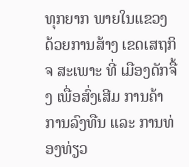ທຸກຍາກ ພາຍໃນແຂວງ ດ້ວຍການສ້າງ ເຂດເສຖກິຈ ສະເພາະ ທີ່ ເມືອງດັກຈື້ງ ເພື່ອສົ່ງເສີມ ການຄ້າ ການລົງທືນ ແລະ ການທ່ອງທ່ຽວ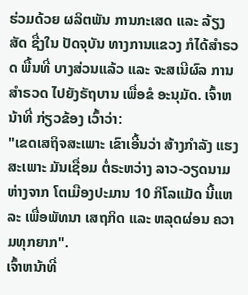ຮ່ວມດ້ວຍ ຜລິຕພັນ ການກະເສດ ແລະ ລ້ຽງສັດ ຊື່ງໃນ ປັດຈຸບັນ ທາງການແຂວງ ກໍໄດ້ສຳຣວດ ພື້ນທີ່ ບາງສ່ວນແລ້ວ ແລະ ຈະສເນີຜົລ ການສຳຣວດ ໄປຍັງຣັຖບານ ເພື່ອຂໍ ອະນຸມັດ. ເຈົ້າຫນ້າທີ່ ກ່ຽວຂ້ອງ ເວົ້າວ່າ:
"ເຂດເສຖິຈສະເພາະ ເຂົາເອີ້ນວ່າ ສ້າງກຳລັງ ແຮງສະເພາະ ມັນເຊື່ອມ ຕໍ່ຣະຫວ່າງ ລາວ-ວຽດນາມ ຫ່າງຈາກ ໂຕເມືອງປະມານ 10 ກິໂລແມັດ ນີ້ແຫລະ ເພື່ອພັທນາ ເສຖກິດ ແລະ ຫລຸດຜ່ອນ ຄວາມທຸກຍາກ".
ເຈົ້າຫນ້າທີ່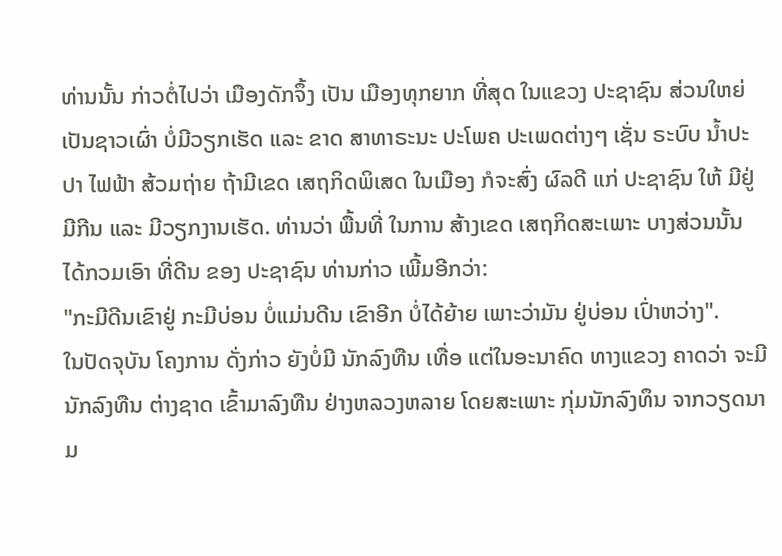ທ່ານນັ້ນ ກ່າວຕໍ່ໄປວ່າ ເມືອງດັກຈຶ້ງ ເປັນ ເມືອງທຸກຍາກ ທີ່ສຸດ ໃນແຂວງ ປະຊາຊົນ ສ່ວນໃຫຍ່ ເປັນຊາວເຜົ່າ ບໍ່ມີວຽກເຮັດ ແລະ ຂາດ ສາທາຣະນະ ປະໂພຄ ປະເພດຕ່າງໆ ເຊັ່ນ ຣະບົບ ນ້ຳປະປາ ໄຟຟ້າ ສ້ວມຖ່າຍ ຖ້າມີເຂດ ເສຖກິດພິເສດ ໃນເມືອງ ກໍຈະສົ່ງ ຜົລດີ ແກ່ ປະຊາຊົນ ໃຫ້ ມີຢູ່ມີກີນ ແລະ ມີວຽກງານເຮັດ. ທ່ານວ່າ ພື້ນທີ່ ໃນການ ສ້າງເຂດ ເສຖກິດສະເພາະ ບາງສ່ວນນັ້ນ ໄດ້ກວມເອົາ ທີ່ດີນ ຂອງ ປະຊາຊົນ ທ່ານກ່າວ ເພີ້ມອີກວ່າ:
"ກະມີດີນເຂົາຢູ່ ກະມີບ່ອນ ບໍ່ແມ່ນດີນ ເຂົາອີກ ບໍ່ໄດ້ຍ້າຍ ເພາະວ່າມັນ ຢູ່ບ່ອນ ເປົ່າຫວ່າງ".
ໃນປັດຈຸບັນ ໂຄງການ ດັ່ງກ່າວ ຍັງບໍ່ມີ ນັກລົງທືນ ເທື່ອ ແຕ່ໃນອະນາຄົດ ທາງແຂວງ ຄາດວ່າ ຈະມີນັກລົງທືນ ຕ່າງຊາດ ເຂົ້າມາລົງທືນ ຢ່າງຫລວງຫລາຍ ໂດຍສະເພາະ ກຸ່ມນັກລົງທຶນ ຈາກວຽດນາມ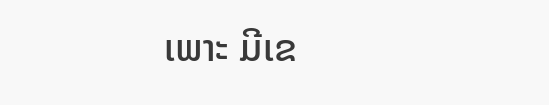ເພາະ ມີເຂ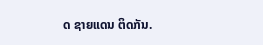ດ ຊາຍແດນ ຕິດກັນ.